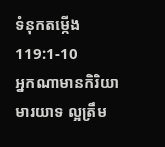ទំនុកតម្កើង 119:1-10
អ្នកណាមានកិរិយាមារយាទ ល្អត្រឹម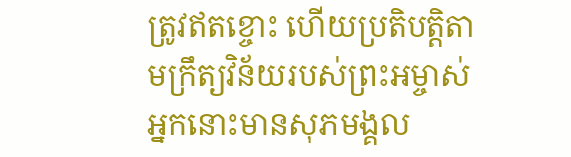ត្រូវឥតខ្ចោះ ហើយប្រតិបត្តិតាមក្រឹត្យវិន័យរបស់ព្រះអម្ចាស់ អ្នកនោះមានសុភមង្គល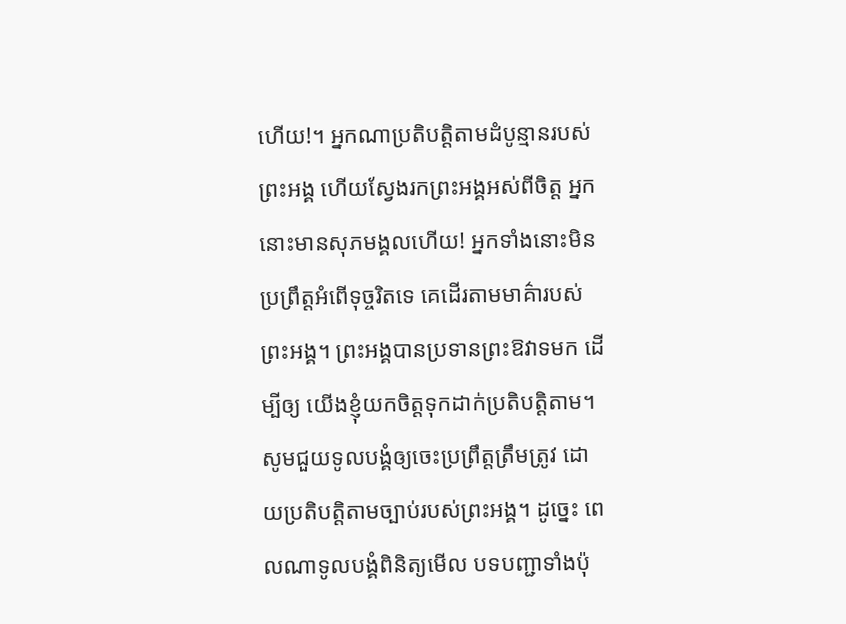ហើយ!។ អ្នកណាប្រតិបត្តិតាមដំបូន្មានរបស់ព្រះអង្គ ហើយស្វែងរកព្រះអង្គអស់ពីចិត្ត អ្នកនោះមានសុភមង្គលហើយ! អ្នកទាំងនោះមិនប្រព្រឹត្តអំពើទុច្ចរិតទេ គេដើរតាមមាគ៌ារបស់ព្រះអង្គ។ ព្រះអង្គបានប្រទានព្រះឱវាទមក ដើម្បីឲ្យ យើងខ្ញុំយកចិត្តទុកដាក់ប្រតិបត្តិតាម។ សូមជួយទូលបង្គំឲ្យចេះប្រព្រឹត្តត្រឹមត្រូវ ដោយប្រតិបត្តិតាមច្បាប់របស់ព្រះអង្គ។ ដូច្នេះ ពេលណាទូលបង្គំពិនិត្យមើល បទបញ្ជាទាំងប៉ុ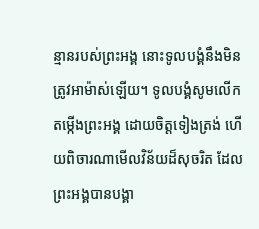ន្មានរបស់ព្រះអង្គ នោះទូលបង្គំនឹងមិនត្រូវអាម៉ាស់ឡើយ។ ទូលបង្គំសូមលើកតម្កើងព្រះអង្គ ដោយចិត្តទៀងត្រង់ ហើយពិចារណាមើលវិន័យដ៏សុចរិត ដែលព្រះអង្គបានបង្គា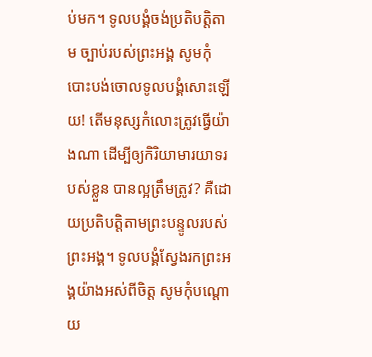ប់មក។ ទូលបង្គំចង់ប្រតិបត្តិតាម ច្បាប់របស់ព្រះអង្គ សូមកុំបោះបង់ចោលទូលបង្គំសោះឡើយ! តើមនុស្សកំលោះត្រូវធ្វើយ៉ាងណា ដើម្បីឲ្យកិរិយាមារយាទរបស់ខ្លួន បានល្អត្រឹមត្រូវ? គឺដោយប្រតិបត្តិតាមព្រះបន្ទូលរបស់ព្រះអង្គ។ ទូលបង្គំស្វែងរកព្រះអង្គយ៉ាងអស់ពីចិត្ត សូមកុំបណ្តោយ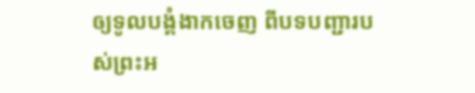ឲ្យទូលបង្គំងាកចេញ ពីបទបញ្ជារបស់ព្រះអ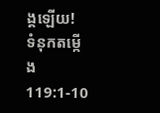ង្គឡើយ!
ទំនុកតម្កើង 119:1-10